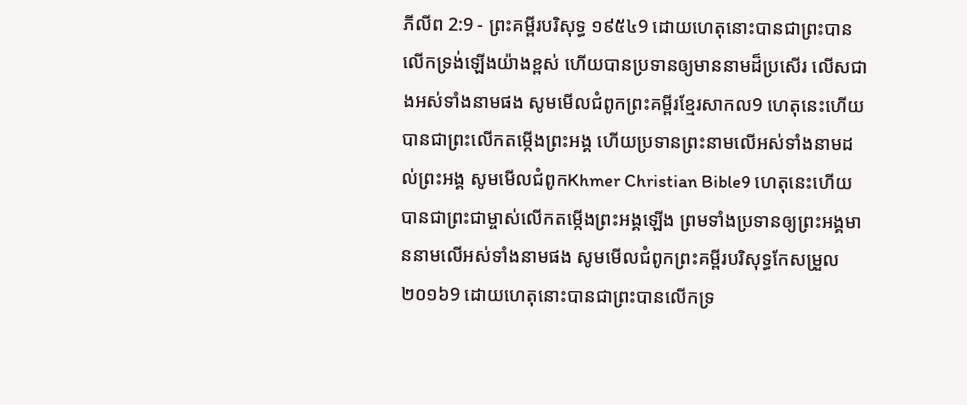ភីលីព 2:9 - ព្រះគម្ពីរបរិសុទ្ធ ១៩៥៤9 ដោយហេតុនោះបានជាព្រះបានលើកទ្រង់ឡើងយ៉ាងខ្ពស់ ហើយបានប្រទានឲ្យមាននាមដ៏ប្រសើរ លើសជាងអស់ទាំងនាមផង សូមមើលជំពូកព្រះគម្ពីរខ្មែរសាកល9 ហេតុនេះហើយបានជាព្រះលើកតម្កើងព្រះអង្គ ហើយប្រទានព្រះនាមលើអស់ទាំងនាមដល់ព្រះអង្គ សូមមើលជំពូកKhmer Christian Bible9 ហេតុនេះហើយបានជាព្រះជាម្ចាស់លើកតម្កើងព្រះអង្គឡើង ព្រមទាំងប្រទានឲ្យព្រះអង្គមាននាមលើអស់ទាំងនាមផង សូមមើលជំពូកព្រះគម្ពីរបរិសុទ្ធកែសម្រួល ២០១៦9 ដោយហេតុនោះបានជាព្រះបានលើកទ្រ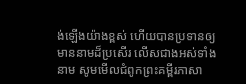ង់ឡើងយ៉ាងខ្ពស់ ហើយបានប្រទានឲ្យមាននាមដ៏ប្រសើរ លើសជាងអស់ទាំងនាម សូមមើលជំពូកព្រះគម្ពីរភាសា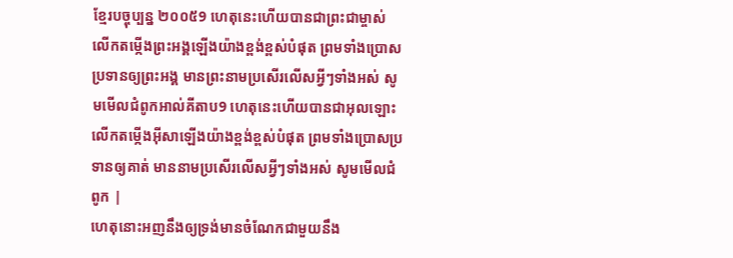ខ្មែរបច្ចុប្បន្ន ២០០៥9 ហេតុនេះហើយបានជាព្រះជាម្ចាស់ លើកតម្កើងព្រះអង្គឡើងយ៉ាងខ្ពង់ខ្ពស់បំផុត ព្រមទាំងប្រោសប្រទានឲ្យព្រះអង្គ មានព្រះនាមប្រសើរលើសអ្វីៗទាំងអស់ សូមមើលជំពូកអាល់គីតាប9 ហេតុនេះហើយបានជាអុលឡោះ លើកតម្កើងអ៊ីសាឡើងយ៉ាងខ្ពង់ខ្ពស់បំផុត ព្រមទាំងប្រោសប្រទានឲ្យគាត់ មាននាមប្រសើរលើសអ្វីៗទាំងអស់ សូមមើលជំពូក |
ហេតុនោះអញនឹងឲ្យទ្រង់មានចំណែកជាមួយនឹង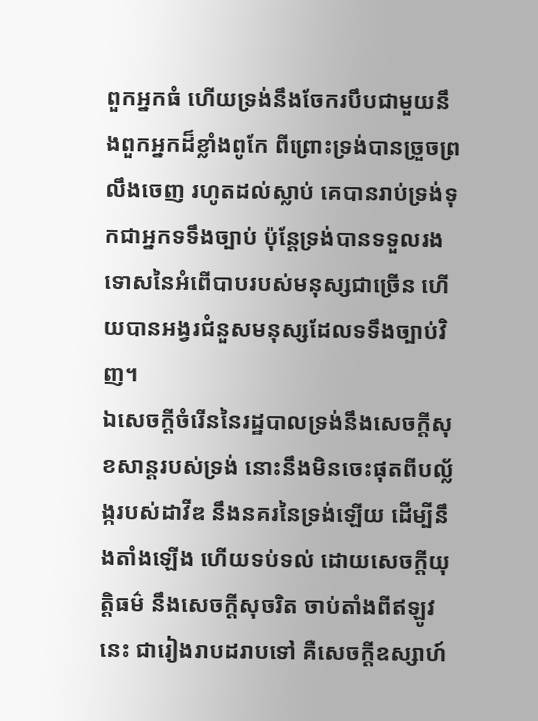ពួកអ្នកធំ ហើយទ្រង់នឹងចែករបឹបជាមួយនឹងពួកអ្នកដ៏ខ្លាំងពូកែ ពីព្រោះទ្រង់បានច្រួចព្រលឹងចេញ រហូតដល់ស្លាប់ គេបានរាប់ទ្រង់ទុកជាអ្នកទទឹងច្បាប់ ប៉ុន្តែទ្រង់បានទទួលរងទោសនៃអំពើបាបរបស់មនុស្សជាច្រើន ហើយបានអង្វរជំនួសមនុស្សដែលទទឹងច្បាប់វិញ។
ឯសេចក្ដីចំរើននៃរដ្ឋបាលទ្រង់នឹងសេចក្ដីសុខសាន្តរបស់ទ្រង់ នោះនឹងមិនចេះផុតពីបល្ល័ង្ករបស់ដាវីឌ នឹងនគរនៃទ្រង់ឡើយ ដើម្បីនឹងតាំងឡើង ហើយទប់ទល់ ដោយសេចក្ដីយុត្តិធម៌ នឹងសេចក្ដីសុចរិត ចាប់តាំងពីឥឡូវនេះ ជារៀងរាបដរាបទៅ គឺសេចក្ដីឧស្សាហ៍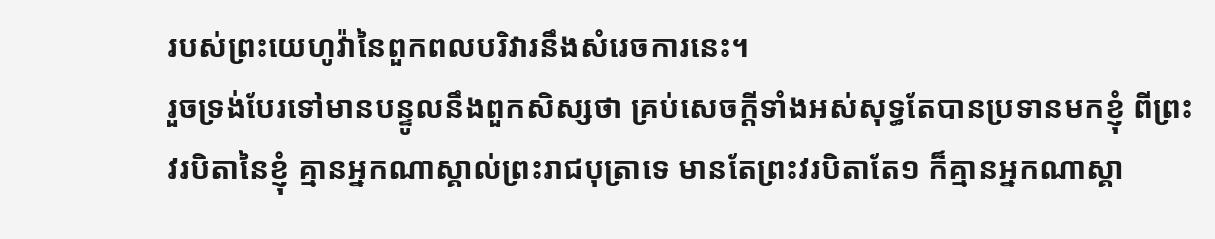របស់ព្រះយេហូវ៉ានៃពួកពលបរិវារនឹងសំរេចការនេះ។
រួចទ្រង់បែរទៅមានបន្ទូលនឹងពួកសិស្សថា គ្រប់សេចក្ដីទាំងអស់សុទ្ធតែបានប្រទានមកខ្ញុំ ពីព្រះវរបិតានៃខ្ញុំ គ្មានអ្នកណាស្គាល់ព្រះរាជបុត្រាទេ មានតែព្រះវរបិតាតែ១ ក៏គ្មានអ្នកណាស្គា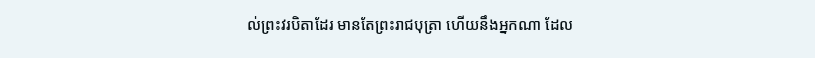ល់ព្រះវរបិតាដែរ មានតែព្រះរាជបុត្រា ហើយនឹងអ្នកណា ដែល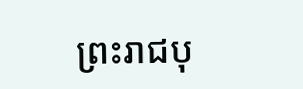ព្រះរាជបុ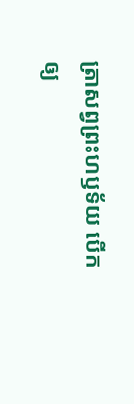ត្រាសព្វព្រះហឫទ័យ បើកឲ្យ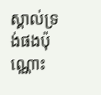ស្គាល់ទ្រង់ផងប៉ុណ្ណោះ